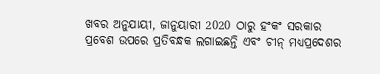ଖବର ଅନୁଯାୟୀ, ଜାନୁୟାରୀ 2020 ଠାରୁ ହଂକଂ ସରକାର ପ୍ରବେଶ ଉପରେ ପ୍ରତିବନ୍ଧକ ଲଗାଇଛନ୍ତି ଏବଂ ଚୀନ୍ ମଧ୍ୟପ୍ରଦେଶର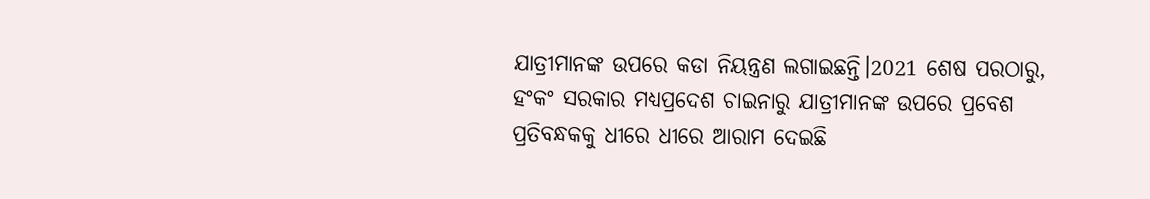ଯାତ୍ରୀମାନଙ୍କ ଉପରେ କଡା ନିୟନ୍ତ୍ରଣ ଲଗାଇଛନ୍ତି।2021 ଶେଷ ପରଠାରୁ, ହଂକଂ ସରକାର ମଧ୍ୟପ୍ରଦେଶ ଚାଇନାରୁ ଯାତ୍ରୀମାନଙ୍କ ଉପରେ ପ୍ରବେଶ ପ୍ରତିବନ୍ଧକକୁ ଧୀରେ ଧୀରେ ଆରାମ ଦେଇଛି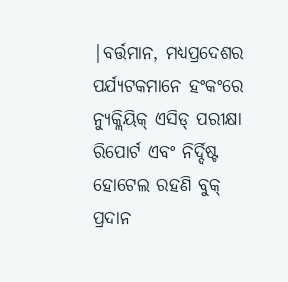|ବର୍ତ୍ତମାନ, ମଧ୍ୟପ୍ରଦେଶର ପର୍ଯ୍ୟଟକମାନେ ହଂକଂରେ ନ୍ୟୁକ୍ଲିୟିକ୍ ଏସିଡ୍ ପରୀକ୍ଷା ରିପୋର୍ଟ ଏବଂ ନିର୍ଦ୍ଦିଷ୍ଟ ହୋଟେଲ ରହଣି ବୁକ୍ ପ୍ରଦାନ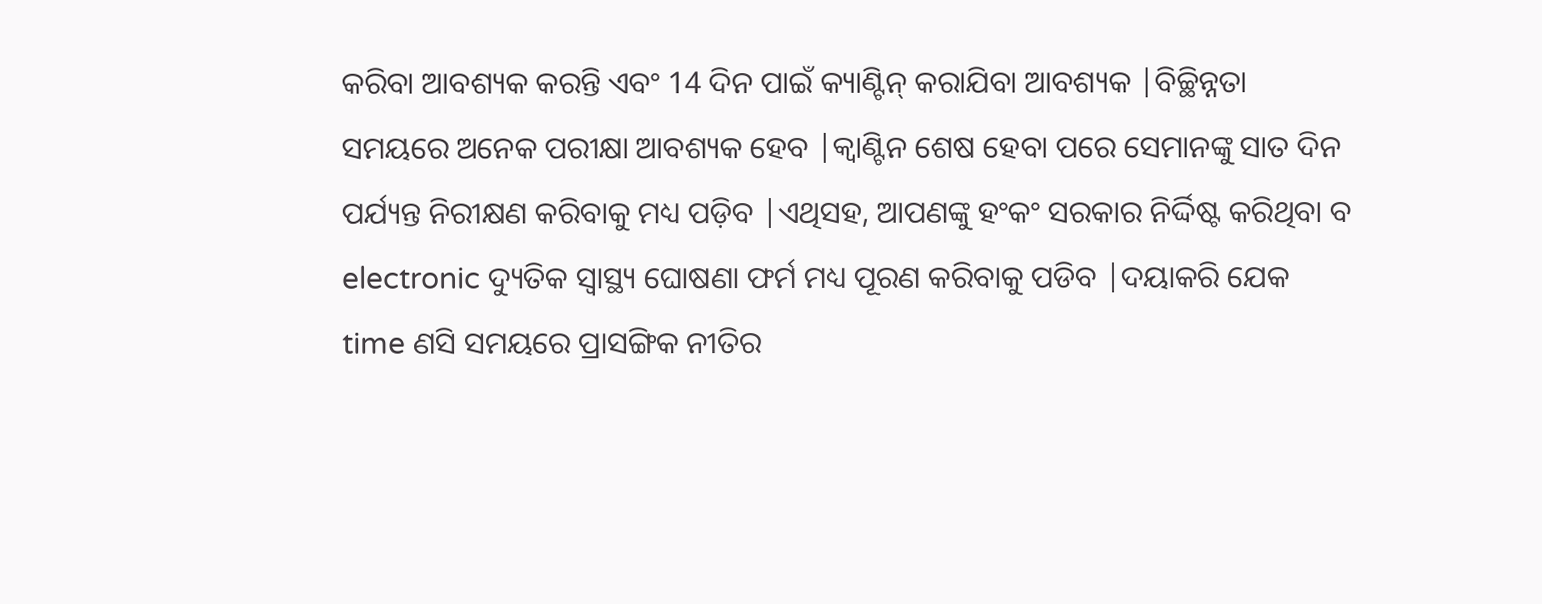କରିବା ଆବଶ୍ୟକ କରନ୍ତି ଏବଂ 14 ଦିନ ପାଇଁ କ୍ୟାଣ୍ଟିନ୍ କରାଯିବା ଆବଶ୍ୟକ |ବିଚ୍ଛିନ୍ନତା ସମୟରେ ଅନେକ ପରୀକ୍ଷା ଆବଶ୍ୟକ ହେବ |କ୍ୱାଣ୍ଟିନ ଶେଷ ହେବା ପରେ ସେମାନଙ୍କୁ ସାତ ଦିନ ପର୍ଯ୍ୟନ୍ତ ନିରୀକ୍ଷଣ କରିବାକୁ ମଧ୍ୟ ପଡ଼ିବ |ଏଥିସହ, ଆପଣଙ୍କୁ ହଂକଂ ସରକାର ନିର୍ଦ୍ଦିଷ୍ଟ କରିଥିବା ବ electronic ଦ୍ୟୁତିକ ସ୍ୱାସ୍ଥ୍ୟ ଘୋଷଣା ଫର୍ମ ମଧ୍ୟ ପୂରଣ କରିବାକୁ ପଡିବ |ଦୟାକରି ଯେକ time ଣସି ସମୟରେ ପ୍ରାସଙ୍ଗିକ ନୀତିର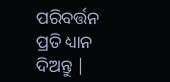ପରିବର୍ତ୍ତନ ପ୍ରତି ଧ୍ୟାନ ଦିଅନ୍ତୁ |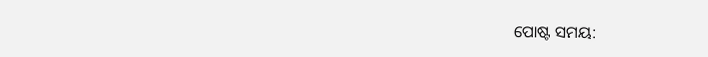ପୋଷ୍ଟ ସମୟ: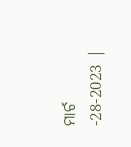ମାର୍ଚ -28-2023 |